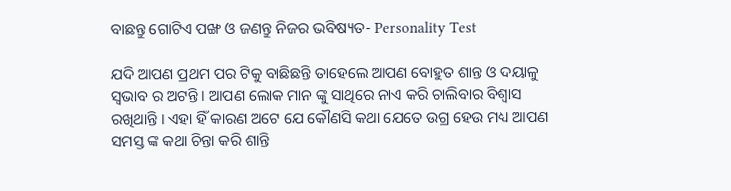ବାଛନ୍ତୁ ଗୋଟିଏ ପଙ୍ଖ ଓ ଜଣନ୍ତୁ ନିଜର ଭବିଷ୍ୟତ- Personality Test

ଯଦି ଆପଣ ପ୍ରଥମ ପର ଟିକୁ ବାଛିଛନ୍ତି ତାହେଲେ ଆପଣ ବୋହୁତ ଶାନ୍ତ ଓ ଦୟାଳୁ ସ୍ଵଭାବ ର ଅଟନ୍ତି । ଆପଣ ଲୋକ ମାନ ଙ୍କୁ ସାଥିରେ ନାଏ କରି ଚାଲିବାର ବିଶ୍ୱାସ ରଖିଥାନ୍ତି । ଏହା ହିଁ କାରଣ ଅଟେ ଯେ କୌଣସି କଥା ଯେତେ ଉଗ୍ର ହେଉ ମଧ୍ୟ ଆପଣ ସମସ୍ତ ଙ୍କ କଥା ଚିନ୍ତା କରି ଶାନ୍ତି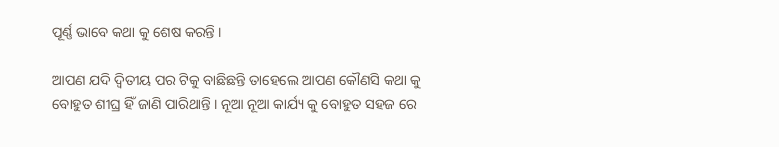ପୂର୍ଣ୍ଣ ଭାବେ କଥା କୁ ଶେଷ କରନ୍ତି ।

ଆପଣ ଯଦି ଦ୍ୱିତୀୟ ପର ଟିକୁ ବାଛିଛନ୍ତି ତାହେଲେ ଆପଣ କୌଣସି କଥା କୁ ବୋହୁତ ଶୀଘ୍ର ହିଁ ଜାଣି ପାରିଥାନ୍ତି । ନୂଆ ନୂଆ କାର୍ଯ୍ୟ କୁ ବୋହୁତ ସହଜ ରେ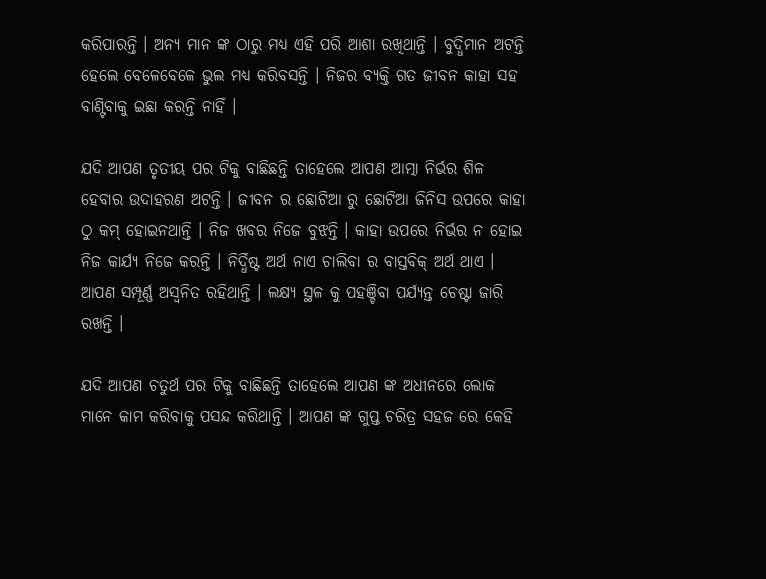କରିପାରନ୍ତି । ଅନ୍ୟ ମାନ ଙ୍କ ଠାରୁ ମଧ୍ୟ ଏହି ପରି ଆଶା ରଖିଥାନ୍ତି । ବୁଦ୍ଧିମାନ ଅଟନ୍ତି ହେଲେ ବେଳେବେଳେ ଭୁଲ ମଧ୍ୟ କରିବସନ୍ତି । ନିଜର ବ୍ୟକ୍ତି ଗତ ଜୀବନ କାହା ସହ ବାଣ୍ଟିବାକୁ ଇଛା କରନ୍ତି ନାହିଁ ।

ଯଦି ଆପଣ ତୃତୀୟ ପର ଟିକୁ ବାଛିଛନ୍ତି ତାହେଲେ ଆପଣ ଆତ୍ମା ନିର୍ଭର ଶିଳ ହେବାର ଉଦାହରଣ ଅଟନ୍ତି । ଜୀବନ ର ଛୋଟିଆ ରୁ ଛୋଟିଆ ଜିନିସ ଉପରେ କାହା ଠୁ କମ୍ ହୋଇନଥାନ୍ତି । ନିଜ ଖବର ନିଜେ ବୁଝନ୍ତି । କାହା ଉପରେ ନିର୍ଭର ନ ହୋଇ ନିଜ କାର୍ଯ୍ୟ ନିଜେ କରନ୍ତି । ନିର୍ଦ୍ଧିଷ୍ଟ ଅର୍ଥ ନାଏ ଚାଲିବା ର ବାସ୍ତବିକ୍ ଅର୍ଥ ଥାଏ । ଆପଣ ସମ୍ପୂର୍ଣ୍ଣ ଅସ୍ଵନିତ ରହିଥାନ୍ତି । ଲକ୍ଷ୍ୟ ସ୍ଥଳ କୁ ପହଞ୍ଚିବା ପର୍ଯ୍ୟନ୍ତ ଚେଷ୍ଟା ଜାରି ରଖନ୍ତି ।

ଯଦି ଆପଣ ଚତୁର୍ଥ ପର ଟିକୁ ବାଛିଛନ୍ତି ତାହେଲେ ଆପଣ ଙ୍କ ଅଧୀନରେ ଲୋକ ମାନେ କାମ କରିବାକୁ ପସନ୍ଦ କରିଥାନ୍ତି । ଆପଣ ଙ୍କ ଗୁପ୍ତ ଚରିତ୍ର ସହଜ ରେ କେହି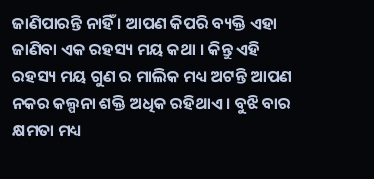ଜାଣିପାରନ୍ତି ନାହିଁ । ଆପଣ କିପରି ବ୍ୟକ୍ତି ଏହା ଜାଣିବା ଏକ ରହସ୍ୟ ମୟ କଥା । କିନ୍ତୁ ଏହି ରହସ୍ୟ ମୟ ଗୁଣ ର ମାଲିକ ମଧ୍ୟ ଅଟନ୍ତି ଆପଣ ନକର କଲ୍ପନା ଶକ୍ତି ଅଧିକ ରହିଥାଏ । ବୁଝି ବାର କ୍ଷମତା ମଧ୍ୟ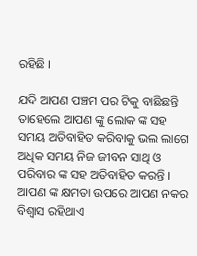ରହିଛି ।

ଯଦି ଆପଣ ପଞ୍ଚମ ପର ଟିକୁ ବାଛିଛନ୍ତି ତାହେଲେ ଆପଣ ଙ୍କୁ ଲୋକ ଙ୍କ ସହ ସମୟ ଅତିବାହିତ କରିବାକୁ ଭଲ ଲାଗେ ଅଧିକ ସମୟ ନିଜ ଜୀବନ ସାଥି ଓ ପରିବାର ଙ୍କ ସହ ଅତିବାହିତ କରନ୍ତି । ଆପଣ ଙ୍କ କ୍ଷମତା ଉପରେ ଆପଣ ନକର ବିଶ୍ୱାସ ରହିଥାଏ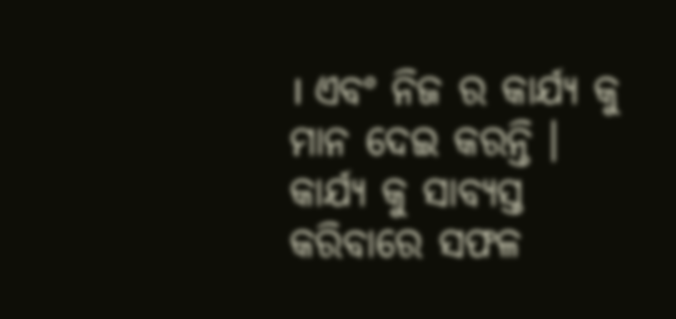। ଏବଂ ନିଜ ର କାର୍ଯ୍ୟ କୁ ମାନ ଦେଇ କରନ୍ତି । କାର୍ଯ୍ୟ କୁ ସାବ୍ୟସ୍ତ କରିବାରେ ସଫଳ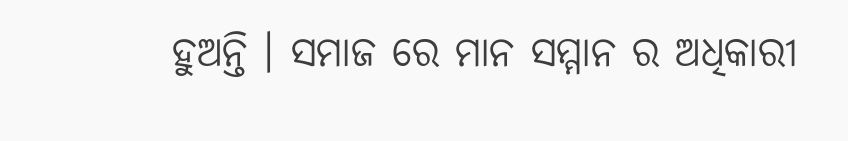ହୁଅନ୍ତି । ସମାଜ ରେ ମାନ ସମ୍ମାନ ର ଅଧିକାରୀ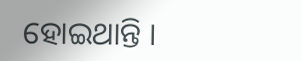ହୋଇଥାନ୍ତି ।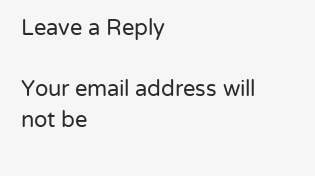Leave a Reply

Your email address will not be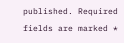published. Required fields are marked *